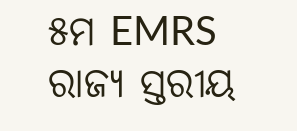୫ମ EMRS ରାଜ୍ୟ ସ୍ତରୀୟ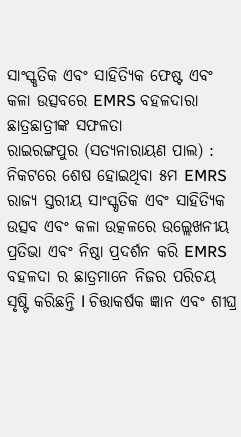ସାଂସ୍କୃତିକ ଏବଂ ସାହିତ୍ୟିକ ଫେଷ୍ଟ ଏବଂ କଳା ଉତ୍ସବରେ EMRS ବହଳଦାରା ଛାତ୍ରଛାତ୍ରୀଙ୍କ ସଫଳତା
ରାଇରଙ୍ଗପୁର (ସତ୍ୟନାରାୟଣ ପାଲ) : ନିକଟରେ ଶେଷ ହୋଇଥିବା ୫ମ EMRS ରାଜ୍ୟ ସ୍ତରୀୟ ସାଂସ୍କୃତିକ ଏବଂ ସାହିତ୍ୟିକ ଉତ୍ସବ ଏବଂ କଳା ଉତ୍କଳରେ ଉଲ୍ଲେଖନୀୟ ପ୍ରତିଭା ଏବଂ ନିଷ୍ଠା ପ୍ରଦର୍ଶନ କରି EMRS ବହଳଦା ର ଛାତ୍ରମାନେ ନିଜର ପରିଚୟ ସୃଷ୍ଟି କରିଛନ୍ତି l ଚିତ୍ତାକର୍ଷକ ଜ୍ଞାନ ଏବଂ ଶୀଘ୍ର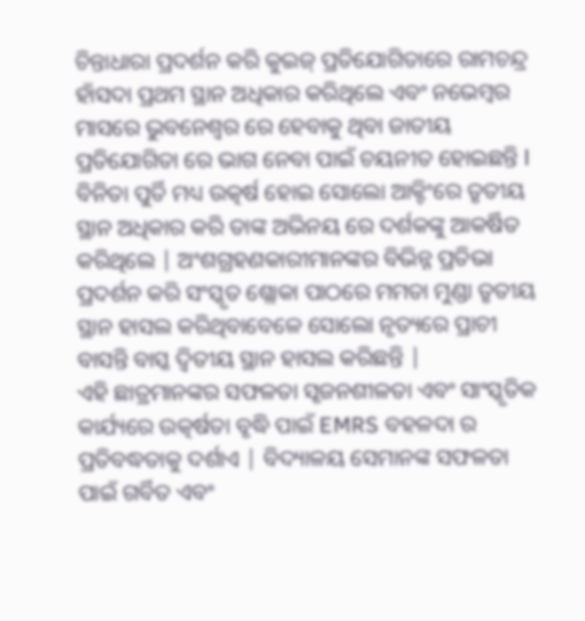ଚିନ୍ତାଧାରା ପ୍ରଦର୍ଶନ କରି କୁଇଜ୍ ପ୍ରତିଯୋଗିତାରେ ରାମଚନ୍ଦ୍ର ହାଁସଦା ପ୍ରଥମ ସ୍ଥାନ ଅଧିକାର କରିଥିଲେ ଏବଂ ନଭେମ୍ବର ମାସରେ ଭୁବନେଶ୍ୱର ରେ ହେବାକୁ ଥିବା ଜାତୀୟ ପ୍ରତିଯୋଗିତା ରେ ଭାଗ ନେବା ପାଇଁ ଚୟନୀତ ହୋଇଛନ୍ତି l ବିନିତା ପୁର୍ତି ମଧ୍ୟ ଉତ୍କର୍ଷ ହୋଇ ସୋଲୋ ଆକ୍ଟିଂରେ ତୃତୀୟ ସ୍ଥାନ ଅଧିକାର କରି ତାଙ୍କ ଅଭିନୟ ରେ ଦର୍ଶକଙ୍କୁ ଆକର୍ଷିତ କରିଥିଲେ | ଅଂଶଗ୍ରହଣକାରୀମାନଙ୍କର ବିଭିନ୍ନ ପ୍ରତିଭା ପ୍ରଦର୍ଶନ କରି ସଂସ୍କୃତ ଶ୍ଲୋକା ପାଠରେ ମମତା ମୁଣ୍ଡା ତୃତୀୟ ସ୍ଥାନ ହାସଲ କରିଥିବାବେଳେ ସୋଲୋ ନୃତ୍ୟରେ ପ୍ରାଚୀ ବାସନ୍ତି ବାସ୍କ ଦ୍ୱିତୀୟ ସ୍ଥାନ ହାସଲ କରିଛନ୍ତି |
ଏହି ଛାତ୍ରମାନଙ୍କର ସଫଳତା ସୃଜନଶୀଳତା ଏବଂ ସାଂସ୍କୃତିକ କାର୍ଯ୍ୟରେ ଉତ୍କର୍ଷତା ବୃଦ୍ଧି ପାଇଁ EMRS ବହଳଦା ର ପ୍ରତିବଦ୍ଧତାକୁ ଦର୍ଶାଏ | ବିଦ୍ୟାଳୟ ସେମାନଙ୍କ ସଫଳତା ପାଇଁ ଗର୍ବିତ ଏବଂ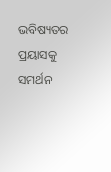ଭବିଷ୍ୟତର ପ୍ରୟାସକୁ ସମର୍ଥନ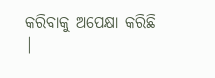କରିବାକୁ ଅପେକ୍ଷା କରିଛି |